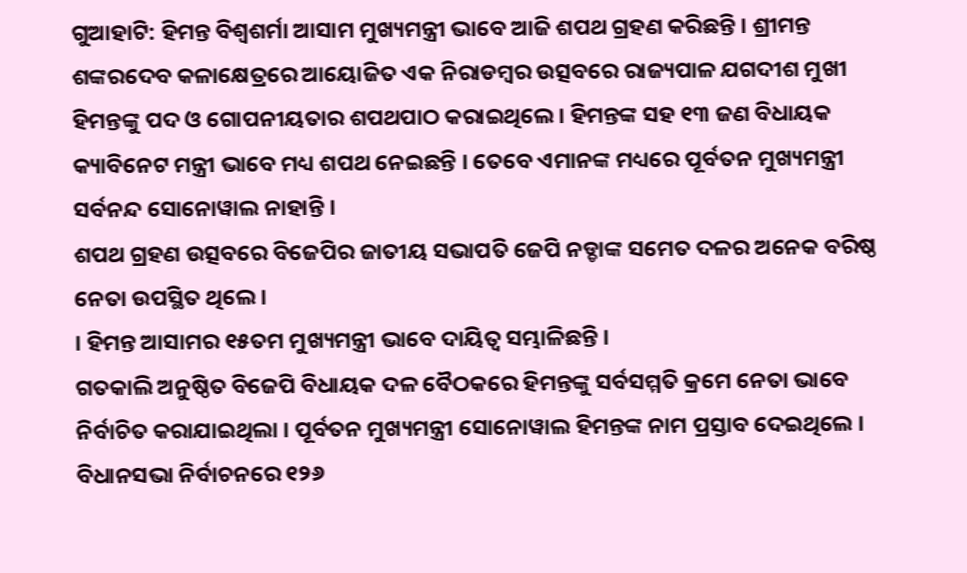ଗୁଆହାଟି: ହିମନ୍ତ ବିଶ୍ୱଶର୍ମା ଆସାମ ମୁଖ୍ୟମନ୍ତ୍ରୀ ଭାବେ ଆଜି ଶପଥ ଗ୍ରହଣ କରିଛନ୍ତି । ଶ୍ରୀମନ୍ତ ଶଙ୍କରଦେବ କଳାକ୍ଷେତ୍ରରେ ଆୟୋଜିତ ଏକ ନିରାଡମ୍ବର ଉତ୍ସବରେ ରାଜ୍ୟପାଳ ଯଗଦୀଶ ମୁଖୀ ହିମନ୍ତଙ୍କୁ ପଦ ଓ ଗୋପନୀୟତାର ଶପଥପାଠ କରାଇଥିଲେ । ହିମନ୍ତଙ୍କ ସହ ୧୩ ଜଣ ବିଧାୟକ କ୍ୟାବିନେଟ ମନ୍ତ୍ରୀ ଭାବେ ମଧ୍ୟ ଶପଥ ନେଇଛନ୍ତି । ତେବେ ଏମାନଙ୍କ ମଧ୍ୟରେ ପୂର୍ବତନ ମୁଖ୍ୟମନ୍ତ୍ରୀ ସର୍ବନନ୍ଦ ସୋନୋୱାଲ ନାହାନ୍ତି ।
ଶପଥ ଗ୍ରହଣ ଉତ୍ସବରେ ବିଜେପିର ଜାତୀୟ ସଭାପତି ଜେପି ନଡ୍ଡାଙ୍କ ସମେତ ଦଳର ଅନେକ ବରିଷ୍ଠ ନେତା ଉପସ୍ଥିତ ଥିଲେ ।
। ହିମନ୍ତ ଆସାମର ୧୫ତମ ମୁଖ୍ୟମନ୍ତ୍ରୀ ଭାବେ ଦାୟିତ୍ୱ ସମ୍ଭାଳିଛନ୍ତି ।
ଗତକାଲି ଅନୁଷ୍ଠିତ ବିଜେପି ବିଧାୟକ ଦଳ ବୈଠକରେ ହିମନ୍ତଙ୍କୁ ସର୍ବସମ୍ମତି କ୍ରମେ ନେତା ଭାବେ ନିର୍ବାଚିତ କରାଯାଇଥିଲା । ପୂର୍ବତନ ମୁଖ୍ୟମନ୍ତ୍ରୀ ସୋନୋୱାଲ ହିମନ୍ତଙ୍କ ନାମ ପ୍ରସ୍ତାବ ଦେଇଥିଲେ ।
ବିଧାନସଭା ନିର୍ବାଚନରେ ୧୨୬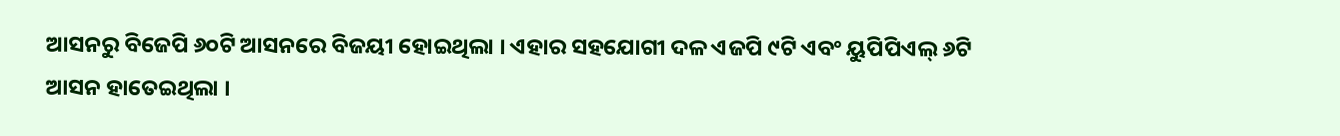ଆସନରୁ ବିଜେପି ୬୦ଟି ଆସନରେ ବିଜୟୀ ହୋଇଥିଲା । ଏହାର ସହଯୋଗୀ ଦଳ ଏଜପି ୯ଟି ଏବଂ ୟୁପିପିଏଲ୍ ୬ଟି ଆସନ ହାତେଇଥିଲା ।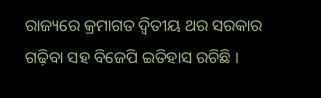ରାଜ୍ୟରେ କ୍ରମାଗତ ଦ୍ୱିତୀୟ ଥର ସରକାର ଗଢ଼ିବା ସହ ବିଜେପି ଇତିହାସ ରଚିଛି ।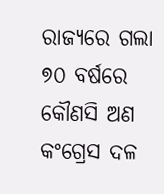ରାଜ୍ୟରେ ଗଲା ୭୦ ବର୍ଷରେ କୌଣସି ଅଣ କଂଗ୍ରେସ ଦଳ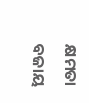କ୍ଷମତା ବଜାୟ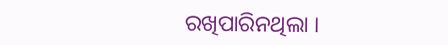ରଖିପାରିନଥିଲା ।